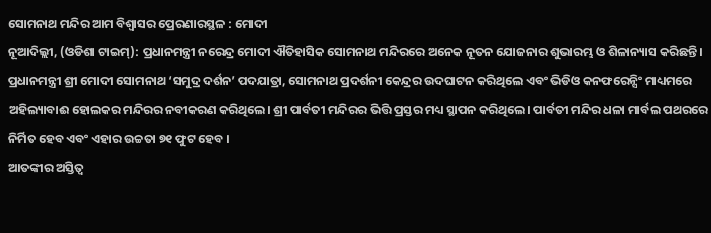ସୋମନାଥ ମନ୍ଦିର ଆମ ବିଶ୍ବାସର ପ୍ରେରଣାରସ୍ଥଳ : ମୋଦୀ
ନୂଆଦିଲ୍ଲୀ, (ଓଡିଶା ଟାଇମ୍): ପ୍ରଧାନମନ୍ତ୍ରୀ ନରେନ୍ଦ୍ର ମୋଦୀ ଐତିହାସିକ ସୋମନାଥ ମନ୍ଦିରରେ ଅନେକ ନୂତନ ଯୋଜନାର ଶୁଭାରମ୍ଭ ଓ ଶିଳାନ୍ୟାସ କରିଛନ୍ତି। ପ୍ରଧାନମନ୍ତ୍ରୀ ଶ୍ରୀ ମୋଦୀ ସୋମନାଥ ‘ସମୁଦ୍ର ଦର୍ଶନ’ ପଦଯାତ୍ରା, ସୋମନାଥ ପ୍ରଦର୍ଶନୀ କେନ୍ଦ୍ରର ଉଦଘାଟନ କରିଥିଲେ ଏବଂ ଭିଡିଓ କନଫରେନ୍ସିଂ ମାଧ୍ୟମରେ ଅହିଲ୍ୟାବାଈ ହୋଲକର ମନ୍ଦିରର ନବୀକରଣ କରିଥିଲେ। ଶ୍ରୀ ପାର୍ବତୀ ମନ୍ଦିରର ଭିତ୍ତି ପ୍ରସ୍ତର ମଧ୍ୟ ସ୍ଥାପନ କରିଥିଲେ। ପାର୍ବତୀ ମନ୍ଦିର ଧଳା ମାର୍ବଲ ପଥରରେ ନିର୍ମିତ ହେବ ଏବଂ ଏହାର ଉଚ୍ଚତା ୭୧ ଫୁଟ ହେବ ।
ଆତଙ୍କୀର ଅସ୍ତିତ୍ୱ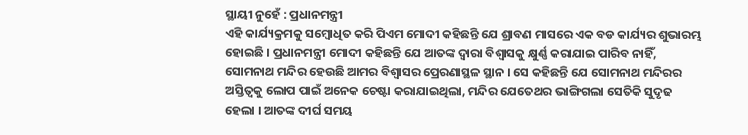ସ୍ଥାୟୀ ନୁହେଁ : ପ୍ରଧାନମନ୍ତ୍ରୀ
ଏହି କାର୍ଯ୍ୟକ୍ରମକୁ ସମ୍ବୋଧିତ କରି ପିଏମ ମୋଦୀ କହିଛନ୍ତି ଯେ ଶ୍ରାବଣ ମାସରେ ଏକ ବଡ କାର୍ଯ୍ୟର ଶୁଭାରମ୍ଭ ହୋଇଛି । ପ୍ରଧାନମନ୍ତ୍ରୀ ମୋଦୀ କହିଛନ୍ତି ଯେ ଆତଙ୍କ ଦ୍ୱାରା ବିଶ୍ୱାସକୁ କ୍ଷୁର୍ଣ୍ଣ କରାଯାଇ ପାରିବ ନାହିଁ, ସୋମନାଥ ମନ୍ଦିର ହେଉଛି ଆମର ବିଶ୍ୱାସର ପ୍ରେରଣାସ୍ଥଳ ସ୍ଥାନ । ସେ କହିଛନ୍ତି ଯେ ସୋମନାଥ ମନ୍ଦିରର ଅସ୍ତିତ୍ୱକୁ ଲୋପ ପାଇଁ ଅନେକ ଚେଷ୍ଟା କରାଯାଇଥିଲା, ମନ୍ଦିର ଯେତେଥର ଭାଙ୍ଗିଗଲା ସେତିକି ସୁଦୃଢ ହେଲା । ଆତଙ୍କ ଦୀର୍ଘ ସମୟ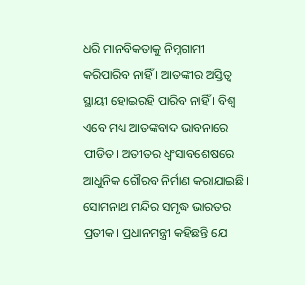ଧରି ମାନବିକତାକୁ ନିମ୍ନଗାମୀ କରିପାରିବ ନାହିଁ । ଆତଙ୍କୀର ଅସ୍ତିତ୍ୱ ସ୍ଥାୟୀ ହୋଇରହି ପାରିବ ନାହିଁ । ବିଶ୍ବ ଏବେ ମଧ୍ୟ ଆତଙ୍କବାଦ ଭାବନାରେ ପୀଡିତ। ଅତୀତର ଧ୍ୱଂସାବଶେଷରେ ଆଧୁନିକ ଗୌରବ ନିର୍ମାଣ କରାଯାଇଛି। ସୋମନାଥ ମନ୍ଦିର ସମୃଦ୍ଧ ଭାରତର ପ୍ରତୀକ। ପ୍ରଧାନମନ୍ତ୍ରୀ କହିଛନ୍ତି ଯେ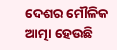ଦେଶର ମୌଳିକ ଆତ୍ମା ହେଉଛି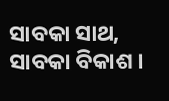ସାବକା ସାଥ, ସାବକା ବିକାଶ ।